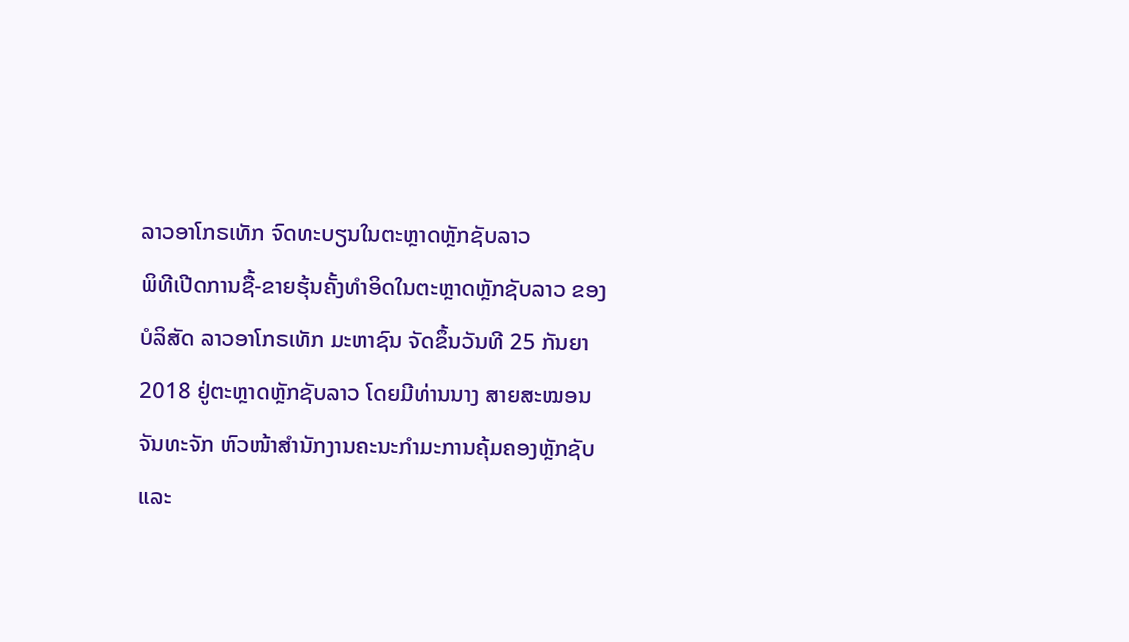ລາວອາໂກຣເທັກ ຈົດທະບຽນໃນຕະຫຼາດຫຼັກຊັບລາວ
ພິທີເປີດການຊື້-ຂາຍຮຸ້ນຄັ້ງທຳອິດໃນຕະຫຼາດຫຼັກຊັບລາວ ຂອງບໍລິສັດ ລາວອາໂກຣເທັກ ມະຫາຊົນ ຈັດຂຶ້ນວັນທີ 25 ກັນຍາ 2018 ຢູ່ຕະຫຼາດຫຼັກຊັບລາວ ໂດຍມີທ່ານນາງ ສາຍສະໝອນ ຈັນທະຈັກ ຫົວໜ້າສຳນັກງານຄະນະກຳມະການຄຸ້ມຄອງຫຼັກຊັບ ແລະ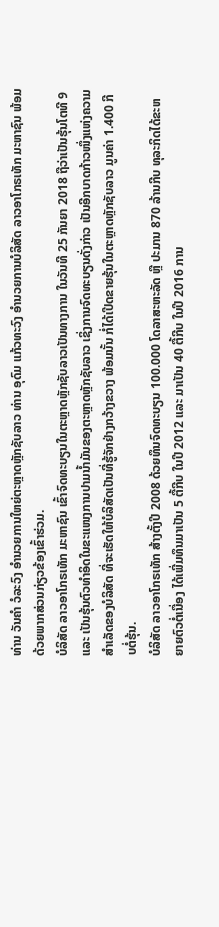ທ່ານ ວັນຄຳ ວໍລະວົງ ອຳນວຍການໃຫຍ່ຕະຫຼາດຫຼັກຊັບລາວ ທ່ານ ອຸດົມ ແກ້ວທະວົງ ອຳນວຍການບໍລິສັດ ລາວອາໂກຣເທັກ ມະຫາຊົນ ພ້ອມດ້ວຍພາກສ່ວນກ່ຽວຂ້ອງເຂົ້າຮ່ວມ.
ບໍລິສັດ ລາວອາໂກຣເທັກ ມະຫາຊົນ ເຂົ້າຈົດທະບຽນໃນຕະຫຼາດຫຼັກຊັບລາວເປັນທາງການ ໃນວັນທີ 25 ກັນຍາ 2018 ຖືວ່າເປັນຮຸ້ນໂຕທີ 9 ແລະ ເປັນຮຸ້ນຕົວທຳອິດໃນຂະແໜງການປາມນ້ຳມັນຂອງຕະຫຼາດຫຼັກຊັບລາວ ເຊິ່ງການຈົດທະບຽນດັ່ງກ່າວ ເປັນອີກບາດກ້າວໜຶ່ງແຫ່ງຄວາມສຳເລັດຂອງບໍລິສັດ ທີ່ຈະເຮັດໃຫ້ບໍລິສັດເປັນທີ່ຮູ້ຈັກຢ່າງກວ້າງຂວາງ ພ້ອມນັ້ນ ກໍ່ໄດ້ເປີດຂາຍຮຸ້ນໃນຕະຫຼາດຫຼັກຊັບລາວ ມູນຄ່າ 1.400 ກີບຕໍ່ຮຸ້ນ.
ບໍລິສັດ ລາວອາໂກຣເທັກ ສ້າງຕັ້ງປີ 2008 ດ້ວຍທຶນຈົດທະບຽນ 100.000 ໂດລາສະຫະລັດ ຫຼື ປະມານ 870 ລ້ານກີບ ທຸລະກິດໄດ້ຂະຫຍາຍຕົວຕໍ່ເນື່ອງ ໄດ້ເພີ່ມທຶນມາເປັນ 5 ຕື້ກີບ ໃນປີ 2012 ແລະ ມາເປັນ 40 ຕື້ກີບ ໃນປີ 2016 ການ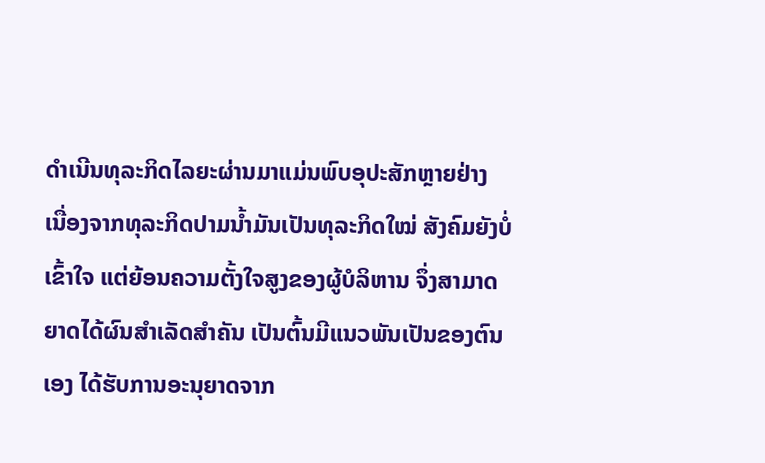ດຳເນີນທຸລະກິດໄລຍະຜ່ານມາແມ່ນພົບອຸປະສັກຫຼາຍຢ່າງ ເນື່ອງຈາກທຸລະກິດປາມນ້ຳມັນເປັນທຸລະກິດໃໝ່ ສັງຄົມຍັງບໍ່ເຂົ້າໃຈ ແຕ່ຍ້ອນຄວາມຕັ້ງໃຈສູງຂອງຜູ້ບໍລິຫານ ຈຶ່ງສາມາດຍາດໄດ້ຜົນສຳເລັດສຳຄັນ ເປັນຕົ້ນມີແນວພັນເປັນຂອງຕົນເອງ ໄດ້ຮັບການອະນຸຍາດຈາກ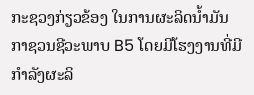ກະຊວງກ່ຽວຂ້ອງ ໃນການຜະລິດນ້ຳມັນກາຊວນຊີວະພາບ B5 ໂດຍມີໂຮງງານທີ່ມີກຳລັງຜະລິ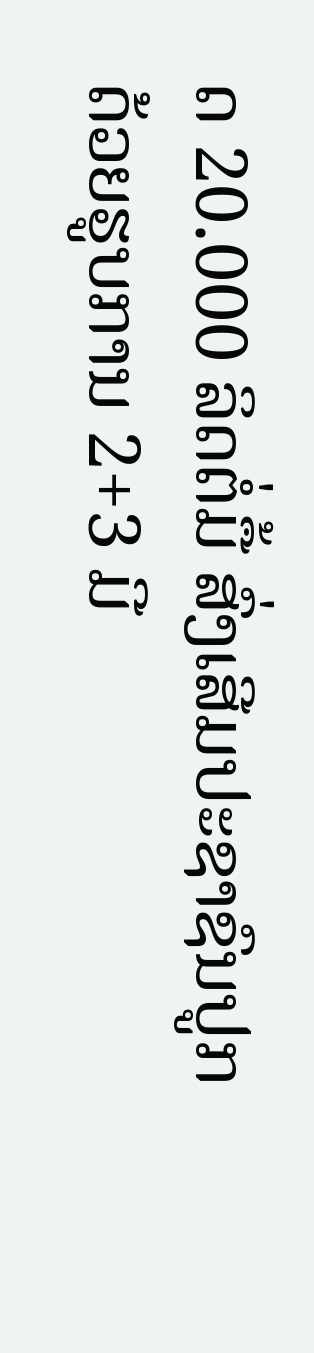ດ 20.000 ລິດຕໍ່ມື້ ສົ່ງເສີມປະຊາຊົນປູກ ດ້ວຍຮູບການ 2+3 ມີ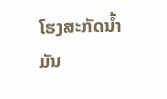ໂຮງສະກັດນ້ຳມັນ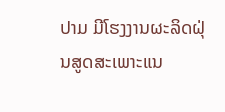ປາມ ມີໂຮງງານຜະລິດຝຸ່ນສູດສະເພາະແນ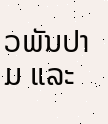ວພັນປາມ ແລະ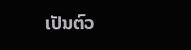ເປັນຕົວ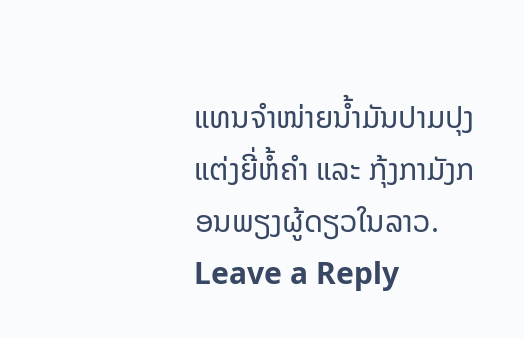ແທນຈຳໜ່າຍນ້ຳມັນປາມປຸງແຕ່ງຍີ່ຫໍ້ຄຳ ແລະ ກຸ້ງກາມັງກອນພຽງຜູ້ດຽວໃນລາວ.
Leave a Reply